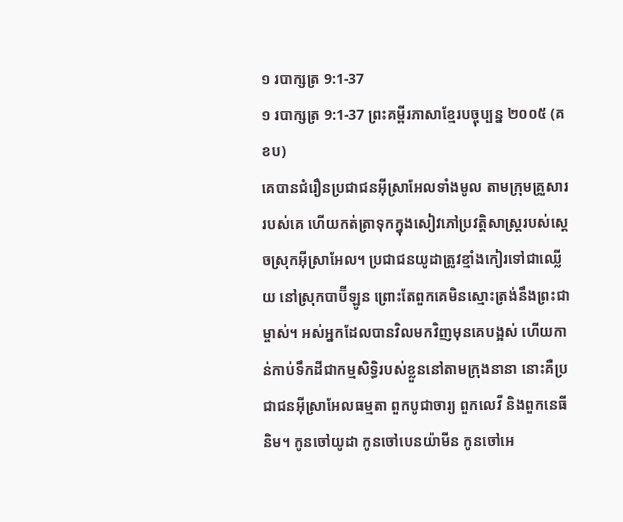១ របាក្សត្រ 9:1-37
១ របាក្សត្រ 9:1-37 ព្រះគម្ពីរភាសាខ្មែរបច្ចុប្បន្ន ២០០៥ (គខប)
គេបានជំរឿនប្រជាជនអ៊ីស្រាអែលទាំងមូល តាមក្រុមគ្រួសាររបស់គេ ហើយកត់ត្រាទុកក្នុងសៀវភៅប្រវត្តិសាស្ត្ររបស់ស្ដេចស្រុកអ៊ីស្រាអែល។ ប្រជាជនយូដាត្រូវខ្មាំងកៀរទៅជាឈ្លើយ នៅស្រុកបាប៊ីឡូន ព្រោះតែពួកគេមិនស្មោះត្រង់នឹងព្រះជាម្ចាស់។ អស់អ្នកដែលបានវិលមកវិញមុនគេបង្អស់ ហើយកាន់កាប់ទឹកដីជាកម្មសិទ្ធិរបស់ខ្លួននៅតាមក្រុងនានា នោះគឺប្រជាជនអ៊ីស្រាអែលធម្មតា ពួកបូជាចារ្យ ពួកលេវី និងពួកនេធីនិម។ កូនចៅយូដា កូនចៅបេនយ៉ាមីន កូនចៅអេ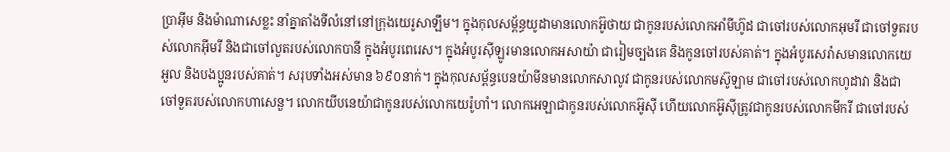ប្រាអ៊ីម និងម៉ាណាសេខ្លះ នាំគ្នាតាំងទីលំនៅនៅក្រុងយេរូសាឡឹម។ ក្នុងកុលសម្ព័ន្ធយូដាមានលោកអ៊ូថាយ ជាកូនរបស់លោកអាំមីហ៊ូដ ជាចៅរបស់លោកអុមរី ជាចៅទួតរបស់លោកអ៊ីមរី និងជាចៅលួតរបស់លោកបានី ក្នុងអំបូរពេរេស។ ក្នុងអំបូរស៊ីឡូរមានលោកអសាយ៉ា ជារៀមច្បងគេ និងកូនចៅរបស់គាត់។ ក្នុងអំបូរសេរ៉ាសមានលោកយេអួល និងបងប្អូនរបស់គាត់។ សរុបទាំងអស់មាន ៦៩០នាក់។ ក្នុងកុលសម្ព័ន្ធបេនយ៉ាមីនមានលោកសាលូវ ជាកូនរបស់លោកមស៊ូឡាម ជាចៅរបស់លោកហូដាវា និងជាចៅទួតរបស់លោកហាសេនួ។ លោកយីបនេយ៉ាជាកូនរបស់លោកយេរ៉ូហាំ។ លោកអេឡាជាកូនរបស់លោកអ៊ូស៊ី ហើយលោកអ៊ូស៊ីត្រូវជាកូនរបស់លោកមីករី ជាចៅរបស់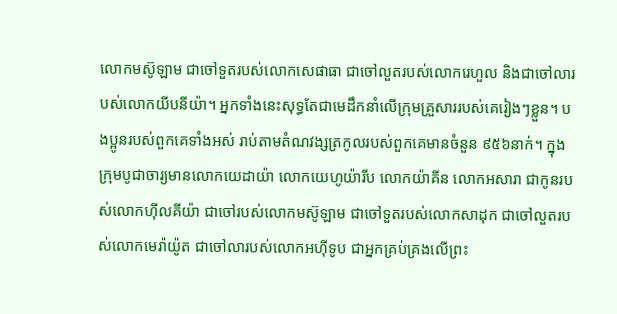លោកមស៊ូឡាម ជាចៅទួតរបស់លោកសេផាធា ជាចៅលួតរបស់លោករេហួល និងជាចៅលារបស់លោកយីបនីយ៉ា។ អ្នកទាំងនេះសុទ្ធតែជាមេដឹកនាំលើក្រុមគ្រួសាររបស់គេរៀងៗខ្លួន។ បងប្អូនរបស់ពួកគេទាំងអស់ រាប់តាមតំណវង្សត្រកូលរបស់ពួកគេមានចំនួន ៩៥៦នាក់។ ក្នុងក្រុមបូជាចារ្យមានលោកយេដាយ៉ា លោកយេហូយ៉ារីប លោកយ៉ាគីន លោកអសារា ជាកូនរបស់លោកហ៊ីលគីយ៉ា ជាចៅរបស់លោកមស៊ូឡាម ជាចៅទួតរបស់លោកសាដុក ជាចៅលួតរបស់លោកមេរ៉ាយ៉ូត ជាចៅលារបស់លោកអហ៊ីទូប ជាអ្នកគ្រប់គ្រងលើព្រះ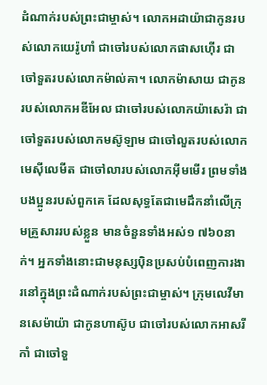ដំណាក់របស់ព្រះជាម្ចាស់។ លោកអដាយ៉ាជាកូនរបស់លោកយេរ៉ូហាំ ជាចៅរបស់លោកផាសហ៊ើរ ជាចៅទួតរបស់លោកម៉ាល់គា។ លោកម៉ាសាយ ជាកូនរបស់លោកអឌីអែល ជាចៅរបស់លោកយ៉ាសេរ៉ា ជាចៅទួតរបស់លោកមស៊ូឡាម ជាចៅលួតរបស់លោកមេស៊ីលេមីត ជាចៅលារបស់លោកអ៊ីមមើរ ព្រមទាំងបងប្អូនរបស់ពួកគេ ដែលសុទ្ធតែជាមេដឹកនាំលើក្រុមគ្រួសាររបស់ខ្លួន មានចំនួនទាំងអស់១ ៧៦០នាក់។ អ្នកទាំងនោះជាមនុស្សប៉ិនប្រសប់បំពេញការងារនៅក្នុងព្រះដំណាក់របស់ព្រះជាម្ចាស់។ ក្រុមលេវីមានសេម៉ាយ៉ា ជាកូនហាស៊ូប ជាចៅរបស់លោកអាសរីកាំ ជាចៅទួ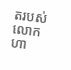តរបស់លោកហា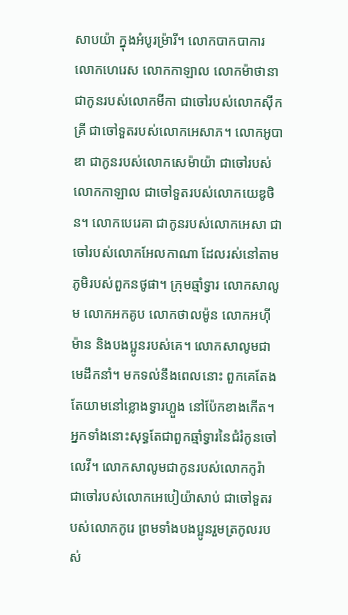សាបយ៉ា ក្នុងអំបូរម៉្រារី។ លោកបាកបាការ លោកហេរេស លោកកាឡាល លោកម៉ាថានា ជាកូនរបស់លោកមីកា ជាចៅរបស់លោកស៊ីកគ្រី ជាចៅទួតរបស់លោកអេសាភ។ លោកអូបាឌា ជាកូនរបស់លោកសេម៉ាយ៉ា ជាចៅរបស់លោកកាឡាល ជាចៅទួតរបស់លោកយេឌូថិន។ លោកបេរេគា ជាកូនរបស់លោកអេសា ជាចៅរបស់លោកអែលកាណា ដែលរស់នៅតាមភូមិរបស់ពួកនថូផា។ ក្រុមឆ្មាំទ្វារ លោកសាលូម លោកអកគូប លោកថាលម៉ូន លោកអហ៊ីម៉ាន និងបងប្អូនរបស់គេ។ លោកសាលូមជាមេដឹកនាំ។ មកទល់នឹងពេលនោះ ពួកគេតែងតែយាមនៅខ្លោងទ្វារហ្លួង នៅប៉ែកខាងកើត។ អ្នកទាំងនោះសុទ្ធតែជាពួកឆ្មាំទ្វារនៃជំរំកូនចៅលេវី។ លោកសាលូមជាកូនរបស់លោកកូរ៉ា ជាចៅរបស់លោកអេបៀយ៉ាសាប់ ជាចៅទួតរបស់លោកកូរេ ព្រមទាំងបងប្អូនរួមត្រកូលរបស់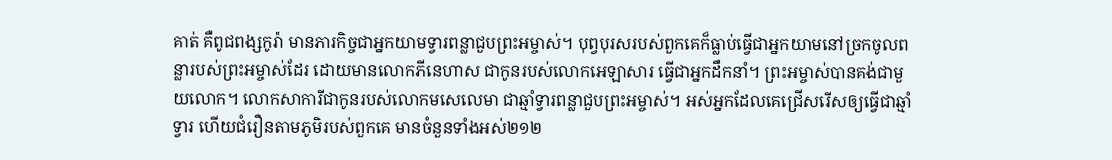គាត់ គឺពូជពង្សកូរ៉ា មានភារកិច្ចជាអ្នកយាមទ្វារពន្លាជួបព្រះអម្ចាស់។ បុព្វបុរសរបស់ពួកគេក៏ធ្លាប់ធ្វើជាអ្នកយាមនៅច្រកចូលពន្លារបស់ព្រះអម្ចាស់ដែរ ដោយមានលោកភីនេហាស ជាកូនរបស់លោកអេឡាសារ ធ្វើជាអ្នកដឹកនាំ។ ព្រះអម្ចាស់បានគង់ជាមួយលោក។ លោកសាការីជាកូនរបស់លោកមសេលេមា ជាឆ្មាំទ្វារពន្លាជួបព្រះអម្ចាស់។ អស់អ្នកដែលគេជ្រើសរើសឲ្យធ្វើជាឆ្មាំទ្វារ ហើយជំរឿនតាមភូមិរបស់ពួកគេ មានចំនួនទាំងអស់២១២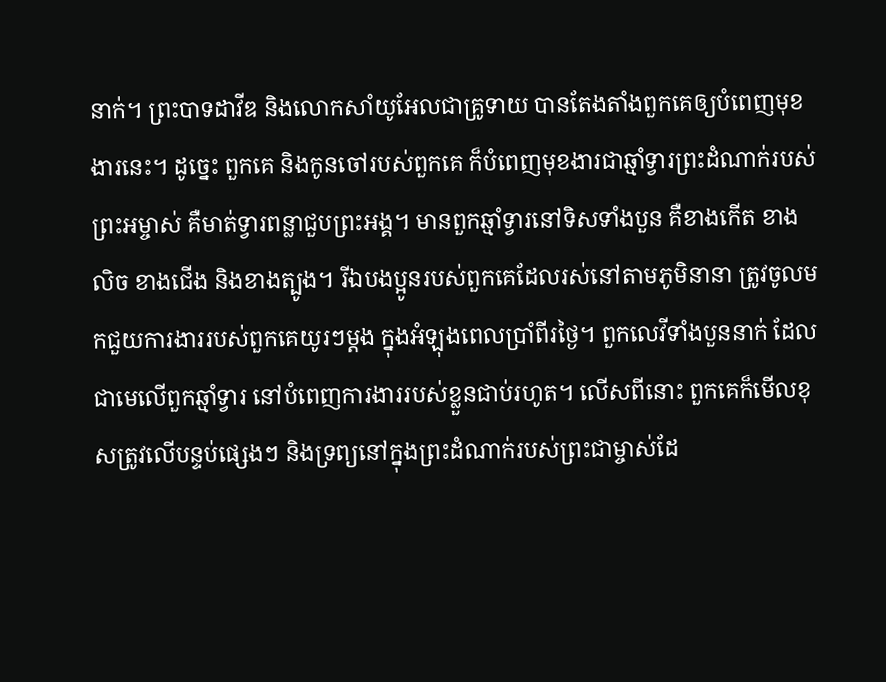នាក់។ ព្រះបាទដាវីឌ និងលោកសាំយូអែលជាគ្រូទាយ បានតែងតាំងពួកគេឲ្យបំពេញមុខងារនេះ។ ដូច្នេះ ពួកគេ និងកូនចៅរបស់ពួកគេ ក៏បំពេញមុខងារជាឆ្មាំទ្វារព្រះដំណាក់របស់ព្រះអម្ចាស់ គឺមាត់ទ្វារពន្លាជួបព្រះអង្គ។ មានពួកឆ្មាំទ្វារនៅទិសទាំងបួន គឺខាងកើត ខាងលិច ខាងជើង និងខាងត្បូង។ រីឯបងប្អូនរបស់ពួកគេដែលរស់នៅតាមភូមិនានា ត្រូវចូលមកជួយការងាររបស់ពួកគេយូរៗម្ដង ក្នុងអំឡុងពេលប្រាំពីរថ្ងៃ។ ពួកលេវីទាំងបួននាក់ ដែលជាមេលើពួកឆ្មាំទ្វារ នៅបំពេញការងាររបស់ខ្លួនជាប់រហូត។ លើសពីនោះ ពួកគេក៏មើលខុសត្រូវលើបន្ទប់ផ្សេងៗ និងទ្រព្យនៅក្នុងព្រះដំណាក់របស់ព្រះជាម្ចាស់ដែ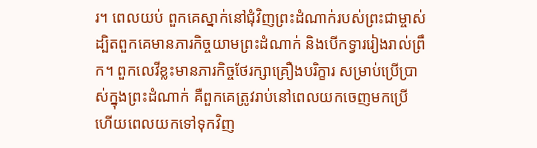រ។ ពេលយប់ ពួកគេស្នាក់នៅជុំវិញព្រះដំណាក់របស់ព្រះជាម្ចាស់ ដ្បិតពួកគេមានភារកិច្ចយាមព្រះដំណាក់ និងបើកទ្វាររៀងរាល់ព្រឹក។ ពួកលេវីខ្លះមានភារកិច្ចថែរក្សាគ្រឿងបរិក្ខារ សម្រាប់ប្រើប្រាស់ក្នុងព្រះដំណាក់ គឺពួកគេត្រូវរាប់នៅពេលយកចេញមកប្រើ ហើយពេលយកទៅទុកវិញ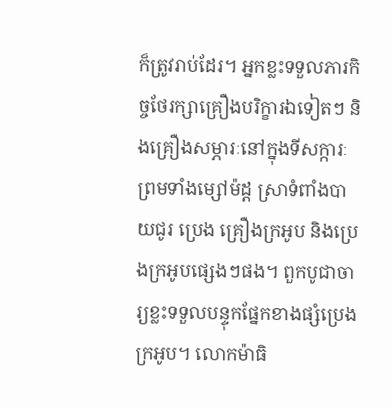ក៏ត្រូវរាប់ដែរ។ អ្នកខ្លះទទួលភារកិច្ចថែរក្សាគ្រឿងបរិក្ខារឯទៀតៗ និងគ្រឿងសម្ភារៈនៅក្នុងទីសក្ការៈ ព្រមទាំងម្សៅម៉ដ្ត ស្រាទំពាំងបាយជូរ ប្រេង គ្រឿងក្រអូប និងប្រេងក្រអូបផ្សេងៗផង។ ពួកបូជាចារ្យខ្លះទទួលបន្ទុកផ្នែកខាងផ្សំប្រេងក្រអូប។ លោកម៉ាធិ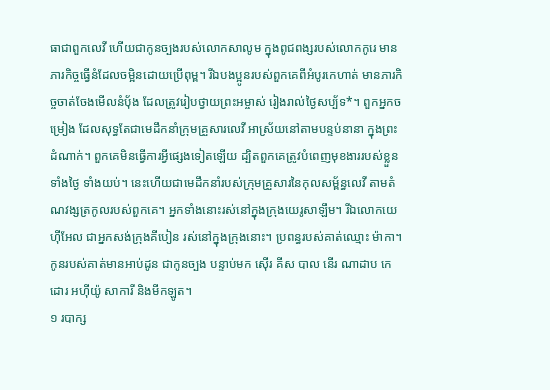ធាជាពួកលេវី ហើយជាកូនច្បងរបស់លោកសាលូម ក្នុងពូជពង្សរបស់លោកកូរេ មានភារកិច្ចធ្វើនំដែលចម្អិនដោយប្រើពុម្ព។ រីឯបងប្អូនរបស់ពួកគេពីអំបូរកេហាត់ មានភារកិច្ចចាត់ចែងមើលនំបុ័ង ដែលត្រូវរៀបថ្វាយព្រះអម្ចាស់ រៀងរាល់ថ្ងៃសប្ប័ទ*។ ពួកអ្នកចម្រៀង ដែលសុទ្ធតែជាមេដឹកនាំក្រុមគ្រួសារលេវី អាស្រ័យនៅតាមបន្ទប់នានា ក្នុងព្រះដំណាក់។ ពួកគេមិនធ្វើការអ្វីផ្សេងទៀតឡើយ ដ្បិតពួកគេត្រូវបំពេញមុខងាររបស់ខ្លួនទាំងថ្ងៃ ទាំងយប់។ នេះហើយជាមេដឹកនាំរបស់ក្រុមគ្រួសារនៃកុលសម្ព័ន្ធលេវី តាមតំណវង្សត្រកូលរបស់ពួកគេ។ អ្នកទាំងនោះរស់នៅក្នុងក្រុងយេរូសាឡឹម។ រីឯលោកយេហ៊ីអែល ជាអ្នកសង់ក្រុងគីបៀន រស់នៅក្នុងក្រុងនោះ។ ប្រពន្ធរបស់គាត់ឈ្មោះ ម៉ាកា។ កូនរបស់គាត់មានអាប់ដូន ជាកូនច្បង បន្ទាប់មក ស៊ើរ គីស បាល នើរ ណាដាប កេដោរ អហ៊ីយ៉ូ សាការី និងមីកឡូត។
១ របាក្ស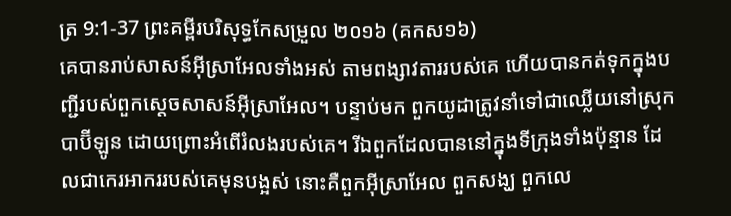ត្រ 9:1-37 ព្រះគម្ពីរបរិសុទ្ធកែសម្រួល ២០១៦ (គកស១៦)
គេបានរាប់សាសន៍អ៊ីស្រាអែលទាំងអស់ តាមពង្សាវតាររបស់គេ ហើយបានកត់ទុកក្នុងបញ្ជីរបស់ពួកស្តេចសាសន៍អ៊ីស្រាអែល។ បន្ទាប់មក ពួកយូដាត្រូវនាំទៅជាឈ្លើយនៅស្រុកបាប៊ីឡូន ដោយព្រោះអំពើរំលងរបស់គេ។ រីឯពួកដែលបាននៅក្នុងទីក្រុងទាំងប៉ុន្មាន ដែលជាកេរអាកររបស់គេមុនបង្អស់ នោះគឺពួកអ៊ីស្រាអែល ពួកសង្ឃ ពួកលេ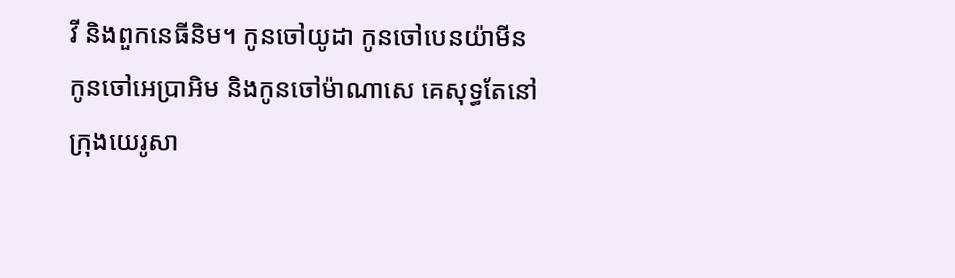វី និងពួកនេធីនិម។ កូនចៅយូដា កូនចៅបេនយ៉ាមីន កូនចៅអេប្រាអិម និងកូនចៅម៉ាណាសេ គេសុទ្ធតែនៅក្រុងយេរូសា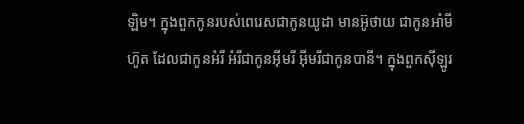ឡិម។ ក្នុងពួកកូនរបស់ពេរេសជាកូនយូដា មានអ៊ូថាយ ជាកូនអាំមីហ៊ូត ដែលជាកូនអំរី អំរីជាកូនអ៊ីមរី អ៊ីមរីជាកូនបានី។ ក្នុងពួកស៊ីឡូរ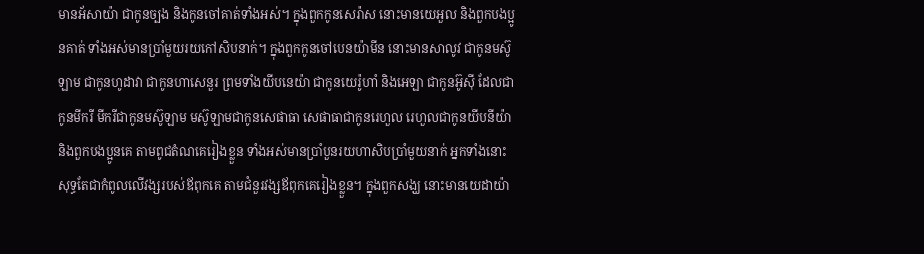មានអ័សាយ៉ា ជាកូនច្បង និងកូនចៅគាត់ទាំងអស់។ ក្នុងពួកកូនសេរ៉ាស នោះមានយេអួល និងពួកបងប្អូនគាត់ ទាំងអស់មានប្រាំមួយរយកៅសិបនាក់។ ក្នុងពួកកូនចៅបេនយ៉ាមីន នោះមានសាលូវ ជាកូនមស៊ូឡាម ជាកូនហូដាវា ជាកូនហាសេនួរ ព្រមទាំងយីបនេយ៉ា ជាកូនយេរ៉ូហាំ និងអេឡា ជាកូនអ៊ូស៊ី ដែលជាកូនមីករី មីករីជាកូនមស៊ូឡាម មស៊ូឡាមជាកូនសេផាធា សេផាធាជាកូនរេហួល រេហួលជាកូនយីបនីយ៉ា និងពួកបងប្អូនគេ តាមពូជតំណគេរៀងខ្លួន ទាំងអស់មានប្រាំបួនរយហាសិបប្រាំមួយនាក់ អ្នកទាំងនោះសុទ្ធតែជាកំពូលលើវង្សរបស់ឪពុកគេ តាមជំនួរវង្សឪពុកគេរៀងខ្លួន។ ក្នុងពួកសង្ឃ នោះមានយេដាយ៉ា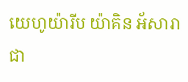យេហូយ៉ារីប យ៉ាគិន អ័សារាជា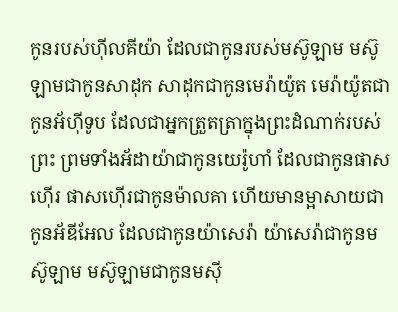កូនរបស់ហ៊ីលគីយ៉ា ដែលជាកូនរបស់មស៊ូឡាម មស៊ូឡាមជាកូនសាដុក សាដុកជាកូនមេរ៉ាយ៉ូត មេរ៉ាយ៉ូតជាកូនអ័ហ៊ីទូប ដែលជាអ្នកត្រួតត្រាក្នុងព្រះដំណាក់របស់ព្រះ ព្រមទាំងអ័ដាយ៉ាជាកូនយេរ៉ូហាំ ដែលជាកូនផាសហ៊ើរ ផាសហ៊ើរជាកូនម៉ាលគា ហើយមានម្អាសាយជាកូនអ័ឌីអែល ដែលជាកូនយ៉ាសេរ៉ា យ៉ាសេរ៉ាជាកូនមស៊ូឡាម មស៊ូឡាមជាកូនមស៊ី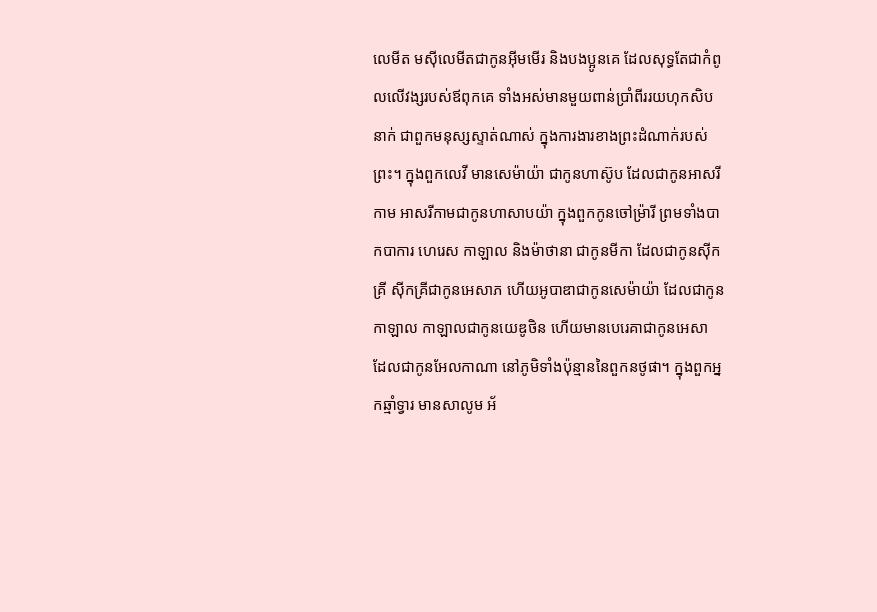លេមីត មស៊ីលេមីតជាកូនអ៊ីមមើរ និងបងប្អូនគេ ដែលសុទ្ធតែជាកំពូលលើវង្សរបស់ឪពុកគេ ទាំងអស់មានមួយពាន់ប្រាំពីររយហុកសិបនាក់ ជាពួកមនុស្សស្ទាត់ណាស់ ក្នុងការងារខាងព្រះដំណាក់របស់ព្រះ។ ក្នុងពួកលេវី មានសេម៉ាយ៉ា ជាកូនហាស៊ូប ដែលជាកូនអាសរីកាម អាសរីកាមជាកូនហាសាបយ៉ា ក្នុងពួកកូនចៅម្រ៉ារី ព្រមទាំងបាកបាការ ហេរេស កាឡាល និងម៉ាថានា ជាកូនមីកា ដែលជាកូនស៊ីកគ្រី ស៊ីកគ្រីជាកូនអេសាភ ហើយអូបាឌាជាកូនសេម៉ាយ៉ា ដែលជាកូនកាឡាល កាឡាលជាកូនយេឌូថិន ហើយមានបេរេគាជាកូនអេសា ដែលជាកូនអែលកាណា នៅភូមិទាំងប៉ុន្មាននៃពួកនថូផា។ ក្នុងពួកអ្នកឆ្មាំទ្វារ មានសាលូម អ័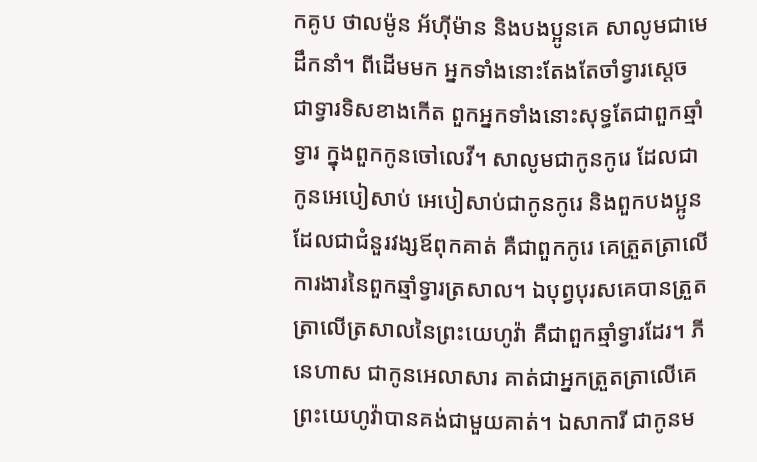កគូប ថាលម៉ូន អ័ហ៊ីម៉ាន និងបងប្អូនគេ សាលូមជាមេដឹកនាំ។ ពីដើមមក អ្នកទាំងនោះតែងតែចាំទ្វារស្តេច ជាទ្វារទិសខាងកើត ពួកអ្នកទាំងនោះសុទ្ធតែជាពួកឆ្មាំទ្វារ ក្នុងពួកកូនចៅលេវី។ សាលូមជាកូនកូរេ ដែលជាកូនអេបៀសាប់ អេបៀសាប់ជាកូនកូរេ និងពួកបងប្អូនដែលជាជំនួរវង្សឪពុកគាត់ គឺជាពួកកូរេ គេត្រួតត្រាលើការងារនៃពួកឆ្មាំទ្វារត្រសាល។ ឯបុព្វបុរសគេបានត្រួតត្រាលើត្រសាលនៃព្រះយេហូវ៉ា គឺជាពួកឆ្មាំទ្វារដែរ។ ភីនេហាស ជាកូនអេលាសារ គាត់ជាអ្នកត្រួតត្រាលើគេ ព្រះយេហូវ៉ាបានគង់ជាមួយគាត់។ ឯសាការី ជាកូនម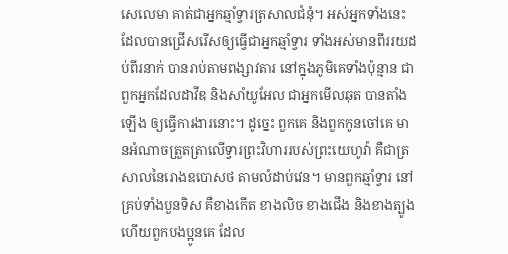សេលេមា គាត់ជាអ្នកឆ្មាំទ្វារត្រសាលជំនុំ។ អស់អ្នកទាំងនេះ ដែលបានជ្រើសរើសឲ្យធ្វើជាអ្នកឆ្មាំទ្វារ ទាំងអស់មានពីររយដប់ពីរនាក់ បានរាប់តាមពង្សាវតារ នៅក្នុងភូមិគេទាំងប៉ុន្មាន ជាពួកអ្នកដែលដាវីឌ និងសាំយូអែល ជាអ្នកមើលឆុត បានតាំងឡើង ឲ្យធ្វើការងារនោះ។ ដូច្នេះ ពួកគេ និងពួកកូនចៅគេ មានអំណាចត្រួតត្រាលើទ្វារព្រះវិហាររបស់ព្រះយេហូវ៉ា គឺជាត្រសាលនៃរោងឧបោសថ តាមលំដាប់វេន។ មានពួកឆ្មាំទ្វារ នៅគ្រប់ទាំងបួនទិស គឺខាងកើត ខាងលិច ខាងជើង និងខាងត្បូង ហើយពួកបងប្អូនគេ ដែល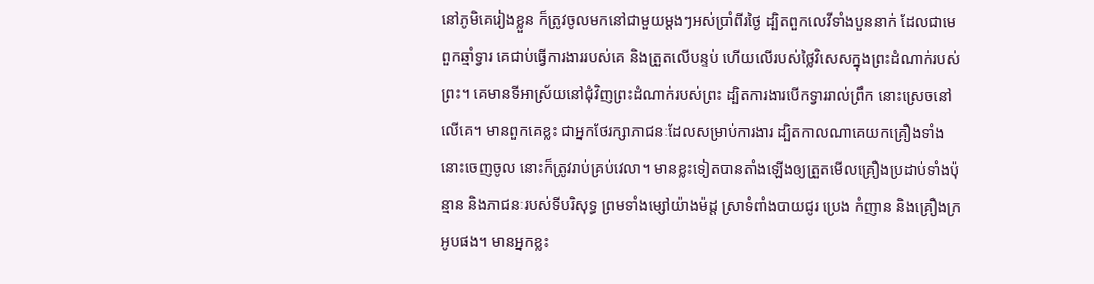នៅភូមិគេរៀងខ្លួន ក៏ត្រូវចូលមកនៅជាមួយម្តងៗអស់ប្រាំពីរថ្ងៃ ដ្បិតពួកលេវីទាំងបួននាក់ ដែលជាមេពួកឆ្មាំទ្វារ គេជាប់ធ្វើការងាររបស់គេ និងត្រួតលើបន្ទប់ ហើយលើរបស់ថ្លៃវិសេសក្នុងព្រះដំណាក់របស់ព្រះ។ គេមានទីអាស្រ័យនៅជុំវិញព្រះដំណាក់របស់ព្រះ ដ្បិតការងារបើកទ្វាររាល់ព្រឹក នោះស្រេចនៅលើគេ។ មានពួកគេខ្លះ ជាអ្នកថែរក្សាភាជនៈដែលសម្រាប់ការងារ ដ្បិតកាលណាគេយកគ្រឿងទាំងនោះចេញចូល នោះក៏ត្រូវរាប់គ្រប់វេលា។ មានខ្លះទៀតបានតាំងឡើងឲ្យត្រួតមើលគ្រឿងប្រដាប់ទាំងប៉ុន្មាន និងភាជនៈរបស់ទីបរិសុទ្ធ ព្រមទាំងម្សៅយ៉ាងម៉ដ្ត ស្រាទំពាំងបាយជូរ ប្រេង កំញាន និងគ្រឿងក្រអូបផង។ មានអ្នកខ្លះ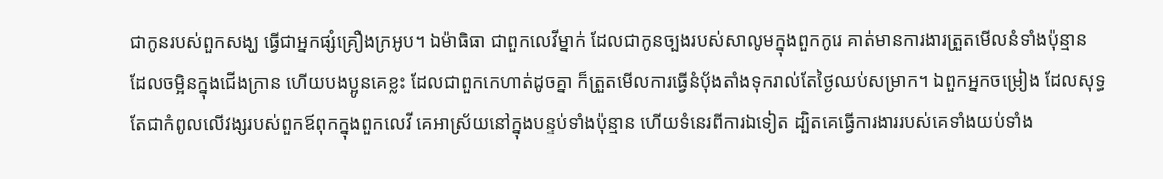ជាកូនរបស់ពួកសង្ឃ ធ្វើជាអ្នកផ្សំគ្រឿងក្រអូប។ ឯម៉ាធិធា ជាពួកលេវីម្នាក់ ដែលជាកូនច្បងរបស់សាលូមក្នុងពួកកូរេ គាត់មានការងារត្រួតមើលនំទាំងប៉ុន្មាន ដែលចម្អិនក្នុងជើងក្រាន ហើយបងប្អូនគេខ្លះ ដែលជាពួកកេហាត់ដូចគ្នា ក៏ត្រួតមើលការធ្វើនំបុ័ងតាំងទុករាល់តែថ្ងៃឈប់សម្រាក។ ឯពួកអ្នកចម្រៀង ដែលសុទ្ធតែជាកំពូលលើវង្សរបស់ពួកឪពុកក្នុងពួកលេវី គេអាស្រ័យនៅក្នុងបន្ទប់ទាំងប៉ុន្មាន ហើយទំនេរពីការឯទៀត ដ្បិតគេធ្វើការងាររបស់គេទាំងយប់ទាំង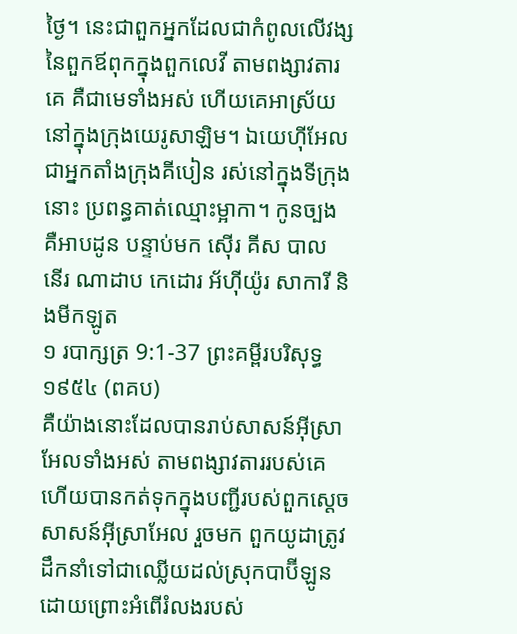ថ្ងៃ។ នេះជាពួកអ្នកដែលជាកំពូលលើវង្សនៃពួកឪពុកក្នុងពួកលេវី តាមពង្សាវតារគេ គឺជាមេទាំងអស់ ហើយគេអាស្រ័យនៅក្នុងក្រុងយេរូសាឡិម។ ឯយេហ៊ីអែល ជាអ្នកតាំងក្រុងគីបៀន រស់នៅក្នុងទីក្រុងនោះ ប្រពន្ធគាត់ឈ្មោះម្អាកា។ កូនច្បង គឺអាបដូន បន្ទាប់មក ស៊ើរ គីស បាល នើរ ណាដាប កេដោរ អ័ហ៊ីយ៉ូរ សាការី និងមីកឡូត
១ របាក្សត្រ 9:1-37 ព្រះគម្ពីរបរិសុទ្ធ ១៩៥៤ (ពគប)
គឺយ៉ាងនោះដែលបានរាប់សាសន៍អ៊ីស្រាអែលទាំងអស់ តាមពង្សាវតាររបស់គេ ហើយបានកត់ទុកក្នុងបញ្ជីរបស់ពួកស្តេចសាសន៍អ៊ីស្រាអែល រួចមក ពួកយូដាត្រូវដឹកនាំទៅជាឈ្លើយដល់ស្រុកបាប៊ីឡូន ដោយព្រោះអំពើរំលងរបស់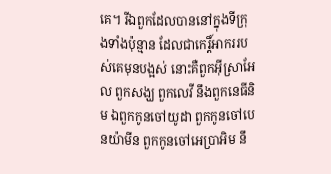គេ។ រីឯពួកដែលបាននៅក្នុងទីក្រុងទាំងប៉ុន្មាន ដែលជាកេរ្តិ៍អាកររបស់គេមុនបង្អស់ នោះគឺពួកអ៊ីស្រាអែល ពួកសង្ឃ ពួកលេវី នឹងពួកនេធីនិម ឯពួកកូនចៅយូដា ពួកកូនចៅបេនយ៉ាមីន ពួកកូនចៅអេប្រាអិម នឹ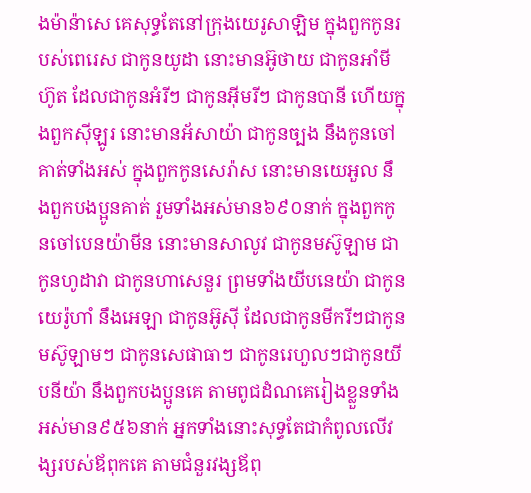ងម៉ាន៉ាសេ គេសុទ្ធតែនៅក្រុងយេរូសាឡិម ក្នុងពួកកូនរបស់ពេរេស ជាកូនយូដា នោះមានអ៊ូថាយ ជាកូនអាំមីហ៊ូត ដែលជាកូនអំរីៗ ជាកូនអ៊ីមរីៗ ជាកូនបានី ហើយក្នុងពួកស៊ីឡូរ នោះមានអ័សាយ៉ា ជាកូនច្បង នឹងកូនចៅគាត់ទាំងអស់ ក្នុងពួកកូនសេរ៉ាស នោះមានយេអួល នឹងពួកបងប្អូនគាត់ រួមទាំងអស់មាន៦៩០នាក់ ក្នុងពួកកូនចៅបេនយ៉ាមីន នោះមានសាលូវ ជាកូនមស៊ូឡាម ជាកូនហូដាវា ជាកូនហាសេនួរ ព្រមទាំងយីបនេយ៉ា ជាកូនយេរ៉ូហាំ នឹងអេឡា ជាកូនអ៊ូស៊ី ដែលជាកូនមីករីៗជាកូនមស៊ូឡាមៗ ជាកូនសេផាធាៗ ជាកូនរេហួលៗជាកូនយីបនីយ៉ា នឹងពួកបងប្អូនគេ តាមពូជដំណគេរៀងខ្លួនទាំងអស់មាន៩៥៦នាក់ អ្នកទាំងនោះសុទ្ធតែជាកំពូលលើវង្សរបស់ឪពុកគេ តាមជំនួរវង្សឪពុ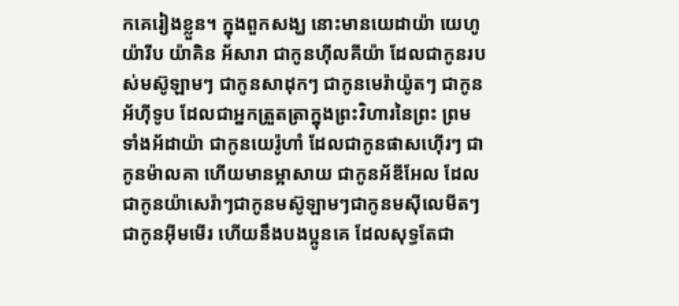កគេរៀងខ្លួន។ ក្នុងពួកសង្ឃ នោះមានយេដាយ៉ា យេហូយ៉ារីប យ៉ាគិន អ័សារា ជាកូនហ៊ីលគីយ៉ា ដែលជាកូនរបស់មស៊ូឡាមៗ ជាកូនសាដុកៗ ជាកូនមេរ៉ាយ៉ូតៗ ជាកូនអ័ហ៊ីទូប ដែលជាអ្នកត្រួតត្រាក្នុងព្រះវិហារនៃព្រះ ព្រមទាំងអ័ដាយ៉ា ជាកូនយេរ៉ូហាំ ដែលជាកូនផាសហ៊ើរៗ ជាកូនម៉ាលគា ហើយមានម្អាសាយ ជាកូនអ័ឌីអែល ដែលជាកូនយ៉ាសេរ៉ាៗជាកូនមស៊ូឡាមៗជាកូនមស៊ីលេមីតៗជាកូនអ៊ីមមើរ ហើយនឹងបងប្អូនគេ ដែលសុទ្ធតែជា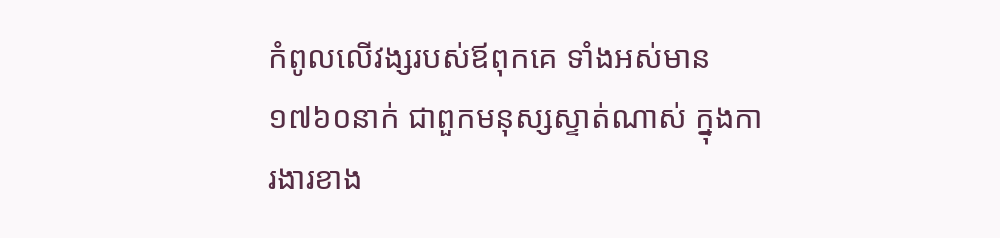កំពូលលើវង្សរបស់ឪពុកគេ ទាំងអស់មាន១៧៦០នាក់ ជាពួកមនុស្សស្ទាត់ណាស់ ក្នុងការងារខាង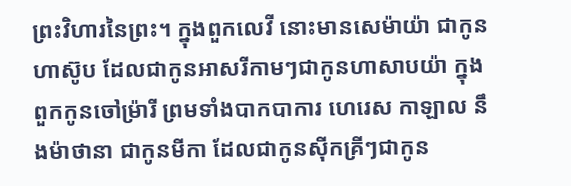ព្រះវិហារនៃព្រះ។ ក្នុងពួកលេវី នោះមានសេម៉ាយ៉ា ជាកូនហាស៊ូប ដែលជាកូនអាសរីកាមៗជាកូនហាសាបយ៉ា ក្នុងពួកកូនចៅម្រ៉ារី ព្រមទាំងបាកបាការ ហេរេស កាឡាល នឹងម៉ាថានា ជាកូនមីកា ដែលជាកូនស៊ីកគ្រីៗជាកូន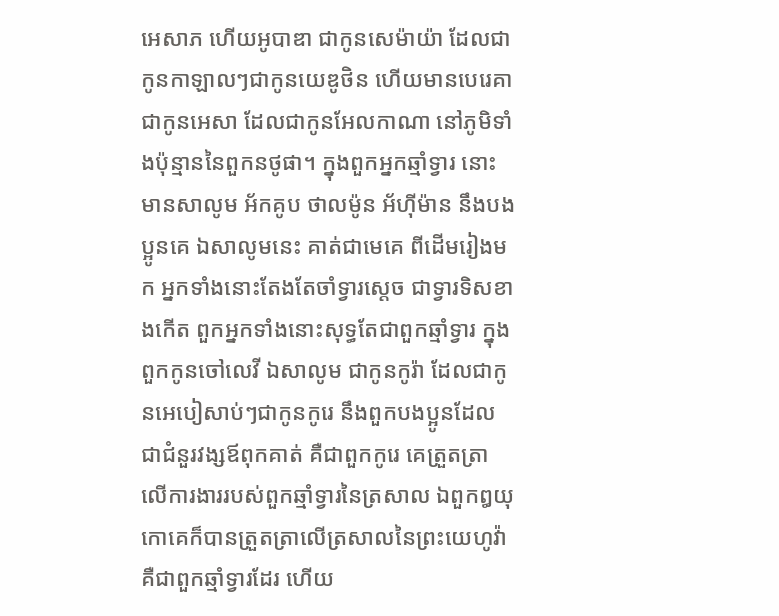អេសាភ ហើយអូបាឌា ជាកូនសេម៉ាយ៉ា ដែលជាកូនកាឡាលៗជាកូនយេឌូថិន ហើយមានបេរេគា ជាកូនអេសា ដែលជាកូនអែលកាណា នៅភូមិទាំងប៉ុន្មាននៃពួកនថូផា។ ក្នុងពួកអ្នកឆ្មាំទ្វារ នោះមានសាលូម អ័កគូប ថាលម៉ូន អ័ហ៊ីម៉ាន នឹងបងប្អូនគេ ឯសាលូមនេះ គាត់ជាមេគេ ពីដើមរៀងមក អ្នកទាំងនោះតែងតែចាំទ្វារស្តេច ជាទ្វារទិសខាងកើត ពួកអ្នកទាំងនោះសុទ្ធតែជាពួកឆ្មាំទ្វារ ក្នុងពួកកូនចៅលេវី ឯសាលូម ជាកូនកូរ៉ា ដែលជាកូនអេបៀសាប់ៗជាកូនកូរេ នឹងពួកបងប្អូនដែលជាជំនួរវង្សឪពុកគាត់ គឺជាពួកកូរេ គេត្រួតត្រាលើការងាររបស់ពួកឆ្មាំទ្វារនៃត្រសាល ឯពួកឰយុកោគេក៏បានត្រួតត្រាលើត្រសាលនៃព្រះយេហូវ៉ា គឺជាពួកឆ្មាំទ្វារដែរ ហើយ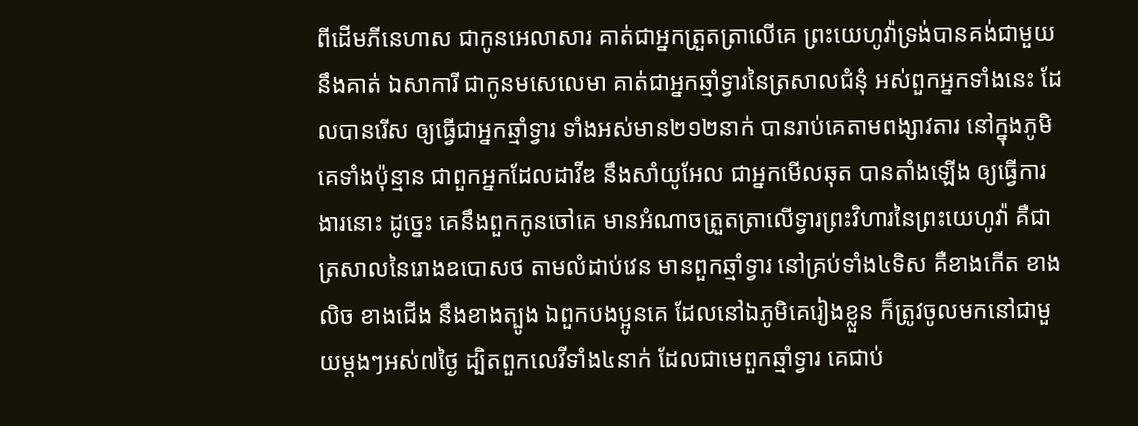ពីដើមភីនេហាស ជាកូនអេលាសារ គាត់ជាអ្នកត្រួតត្រាលើគេ ព្រះយេហូវ៉ាទ្រង់បានគង់ជាមួយនឹងគាត់ ឯសាការី ជាកូនមសេលេមា គាត់ជាអ្នកឆ្មាំទ្វារនៃត្រសាលជំនុំ អស់ពួកអ្នកទាំងនេះ ដែលបានរើស ឲ្យធ្វើជាអ្នកឆ្មាំទ្វារ ទាំងអស់មាន២១២នាក់ បានរាប់គេតាមពង្សាវតារ នៅក្នុងភូមិគេទាំងប៉ុន្មាន ជាពួកអ្នកដែលដាវីឌ នឹងសាំយូអែល ជាអ្នកមើលឆុត បានតាំងឡើង ឲ្យធ្វើការងារនោះ ដូច្នេះ គេនឹងពួកកូនចៅគេ មានអំណាចត្រួតត្រាលើទ្វារព្រះវិហារនៃព្រះយេហូវ៉ា គឺជាត្រសាលនៃរោងឧបោសថ តាមលំដាប់វេន មានពួកឆ្មាំទ្វារ នៅគ្រប់ទាំង៤ទិស គឺខាងកើត ខាងលិច ខាងជើង នឹងខាងត្បូង ឯពួកបងប្អូនគេ ដែលនៅឯភូមិគេរៀងខ្លួន ក៏ត្រូវចូលមកនៅជាមួយម្តងៗអស់៧ថ្ងៃ ដ្បិតពួកលេវីទាំង៤នាក់ ដែលជាមេពួកឆ្មាំទ្វារ គេជាប់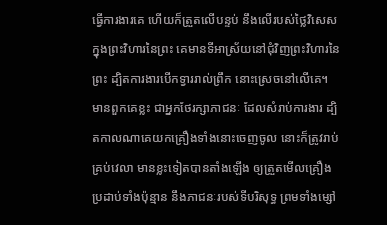ធ្វើការងារគេ ហើយក៏ត្រួតលើបន្ទប់ នឹងលើរបស់ថ្លៃវិសេសក្នុងព្រះវិហារនៃព្រះ គេមានទីអាស្រ័យនៅជុំវិញព្រះវិហារនៃព្រះ ដ្បិតការងារបើកទ្វាររាល់ព្រឹក នោះស្រេចនៅលើគេ។ មានពួកគេខ្លះ ជាអ្នកថែរក្សាភាជនៈ ដែលសំរាប់ការងារ ដ្បិតកាលណាគេយកគ្រឿងទាំងនោះចេញចូល នោះក៏ត្រូវរាប់គ្រប់វេលា មានខ្លះទៀតបានតាំងឡើង ឲ្យត្រួតមើលគ្រឿងប្រដាប់ទាំងប៉ុន្មាន នឹងភាជនៈរបស់ទីបរិសុទ្ធ ព្រមទាំងម្សៅ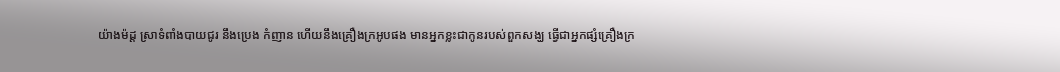យ៉ាងម៉ដ្ត ស្រាទំពាំងបាយជូរ នឹងប្រេង កំញាន ហើយនឹងគ្រឿងក្រអូបផង មានអ្នកខ្លះជាកូនរបស់ពួកសង្ឃ ធ្វើជាអ្នកផ្សំគ្រឿងក្រ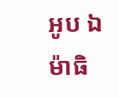អូប ឯម៉ាធិ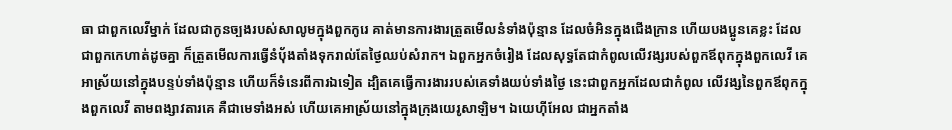ធា ជាពួកលេវីម្នាក់ ដែលជាកូនច្បងរបស់សាលូមក្នុងពួកកូរេ គាត់មានការងារត្រួតមើលនំទាំងប៉ុន្មាន ដែលចំអិនក្នុងជើងក្រាន ហើយបងប្អូនគេខ្លះ ដែលជាពួកកេហាត់ដូចគ្នា ក៏ត្រួតមើលការធ្វើនំបុ័ងតាំងទុករាល់តែថ្ងៃឈប់សំរាក។ ឯពួកអ្នកចំរៀង ដែលសុទ្ធតែជាកំពូលលើវង្សរបស់ពួកឪពុកក្នុងពួកលេវី គេអាស្រ័យនៅក្នុងបន្ទប់ទាំងប៉ុន្មាន ហើយក៏ទំនេរពីការឯទៀត ដ្បិតគេធ្វើការងាររបស់គេទាំងយប់ទាំងថ្ងៃ នេះជាពួកអ្នកដែលជាកំពូល លើវង្សនៃពួកឪពុកក្នុងពួកលេវី តាមពង្សាវតារគេ គឺជាមេទាំងអស់ ហើយគេអាស្រ័យនៅក្នុងក្រុងយេរូសាឡិម។ ឯយេហ៊ីអែល ជាអ្នកតាំង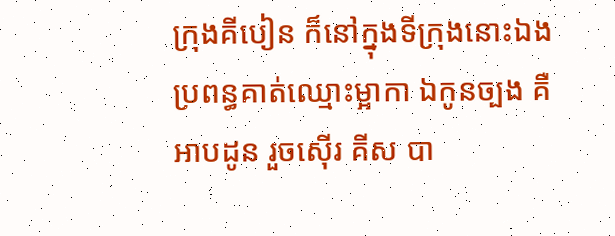ក្រុងគីបៀន ក៏នៅក្នុងទីក្រុងនោះឯង ប្រពន្ធគាត់ឈ្មោះម្អាកា ឯកូនច្បង គឺអាបដូន រួចស៊ើរ គីស បា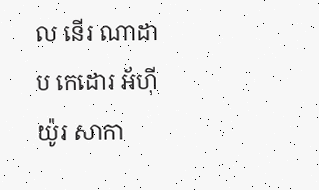ល នើរ ណាដាប កេដោរ អ័ហ៊ីយ៉ូរ សាកា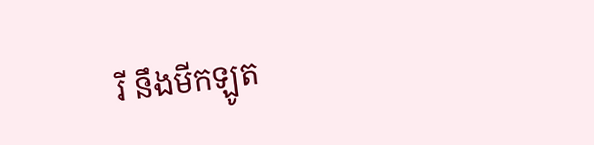រី នឹងមីកឡូត